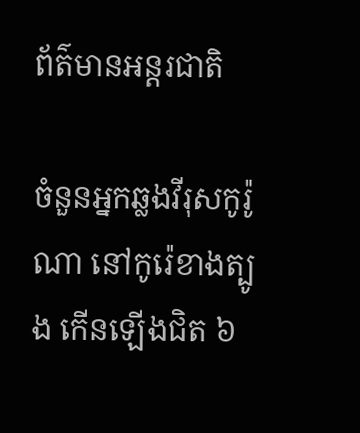ព័ត៌មានអន្តរជាតិ

ចំនួនអ្នកឆ្លងវីរុសកូរ៉ូណា នៅកូរ៉េខាងត្បូង កើនឡើងជិត ៦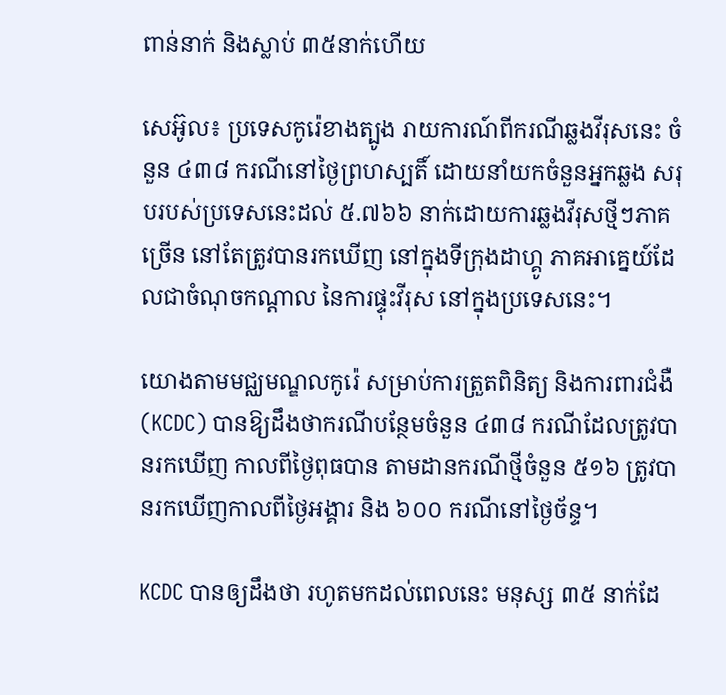ពាន់នាក់ និងស្លាប់ ៣៥នាក់ហេីយ

សេអ៊ូល៖ ប្រទេសកូរ៉េខាងត្បូង រាយការណ៍ពីករណីឆ្លងវីរុសនេះ ចំនួន ៤៣៨ ករណីនៅថ្ងៃព្រហស្បតិ៍ ដោយនាំយកចំនួនអ្នកឆ្លង សរុបរបស់ប្រទេសនេះដល់ ៥.៧៦៦ នាក់ដោយការឆ្លងវីរុសថ្មីៗភាគច្រើន នៅតែត្រូវបានរកឃើញ នៅក្នុងទីក្រុងដាហ្គូ ភាគអាគ្នេយ៍ដែលជាចំណុចកណ្តាល នៃការផ្ទុះវីរុស នៅក្នុងប្រទេសនេះ។

យោងតាមមជ្ឈមណ្ឌលកូរ៉េ សម្រាប់ការត្រួតពិនិត្យ និងការពារជំងឺ (KCDC) បានឱ្យដឹងថាករណីបន្ថែមចំនួន ៤៣៨ ករណីដែលត្រូវបានរកឃើញ កាលពីថ្ងៃពុធបាន តាមដានករណីថ្មីចំនួន ៥១៦ ត្រូវបានរកឃើញកាលពីថ្ងៃអង្គារ និង ៦០០ ករណីនៅថ្ងៃច័ន្ទ។

KCDC បានឲ្យដឹងថា រហូតមកដល់ពេលនេះ មនុស្ស ៣៥ នាក់ដែ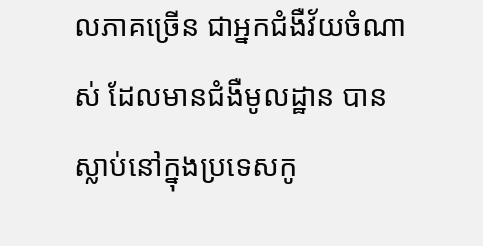លភាគច្រើន ជាអ្នកជំងឺវ័យចំណាស់ ដែលមានជំងឺមូលដ្ឋាន បានស្លាប់នៅក្នុងប្រទេសកូ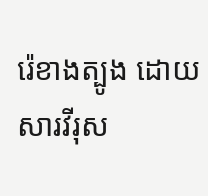រ៉េខាងត្បូង ដោយសារវីរុស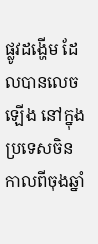ផ្លូវដង្ហើម ដែលបានលេចឡើង នៅក្នុងប្រទេសចិន កាលពីចុងឆ្នាំ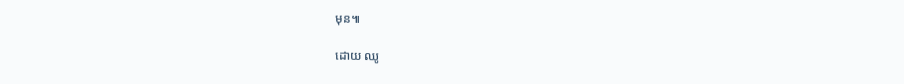មុន៕

ដោយ ឈូ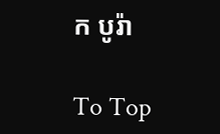ក បូរ៉ា

To Top